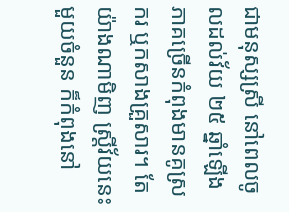ជាមនុស្សស្រី នៅពេលចូលដល់វ័យ ២៥ ឆ្នាំឡើង ភាគច្រើនកំពុងមានគូស្រករ ឬកសាងគ្រួសារ។ តែយ៉ាងណាមិញ ស្ត្រីវ័យនេះមួយចំនួន ក៏កំពុងនៅ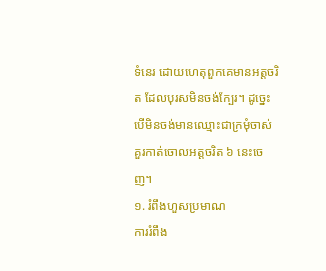ទំនេរ ដោយហេតុពួកគេមានអត្តចរិត ដែលបុរសមិនចង់ក្បែរ។ ដូច្នេះ បើមិនចង់មានឈ្មោះជាក្រមុំចាស់ គួរកាត់ចោលអត្តចរិត ៦ នេះចេញ។
១. រំពឹងហួសប្រមាណ
ការរំពឹង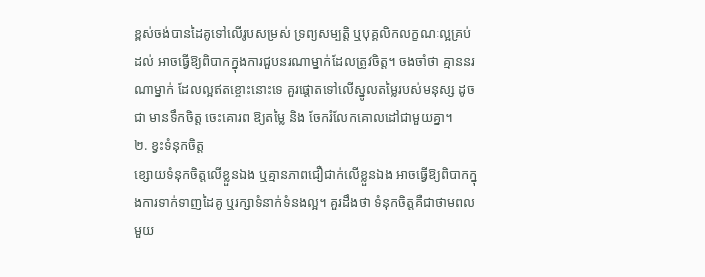ខ្ពស់ចង់បានដៃគូទៅលើរូបសម្រស់ ទ្រព្យសម្បត្តិ ឬបុគ្គលិកលក្ខណៈល្អគ្រប់ដល់ អាចធ្វើឱ្យពិបាកក្នុងការជួបនរណាម្នាក់ដែលត្រូវចិត្ត។ ចងចាំថា គ្មាននរណាម្នាក់ ដែលល្អឥតខ្ចោះនោះទេ គួរផ្តោតទៅលើស្នូលតម្លៃរបស់មនុស្ស ដូចជា មានទឹកចិត្ត ចេះគោរព ឱ្យតម្លៃ និង ចែករំលែកគោលដៅជាមួយគ្នា។
២. ខ្វះទំនុកចិត្ត
ខ្សោយទំនុកចិត្តលើខ្លួនឯង ឬគ្មានភាពជឿជាក់លើខ្លួនឯង អាចធ្វើឱ្យពិបាកក្នុងការទាក់ទាញដៃគូ ឬរក្សាទំនាក់ទំនងល្អ។ គួរដឹងថា ទំនុកចិត្តគឺជាថាមពលមួយ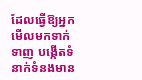ដែលធ្វើឱ្យអ្នកមើលមកទាក់ទាញ បង្កើតទំនាក់ទំនងមាន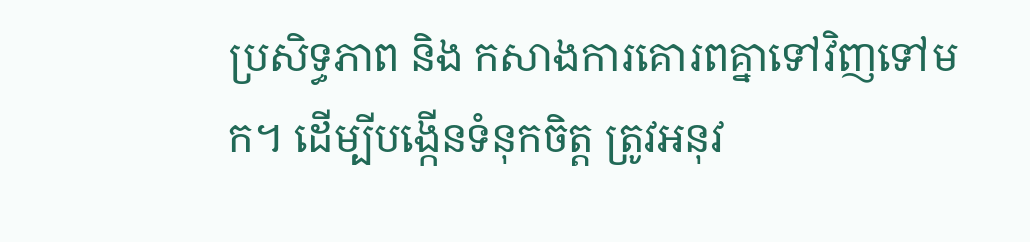ប្រសិទ្ធភាព និង កសាងការគោរពគ្នាទៅវិញទៅមក។ ដើម្បីបង្កើនទំនុកចិត្ត ត្រូវអនុវ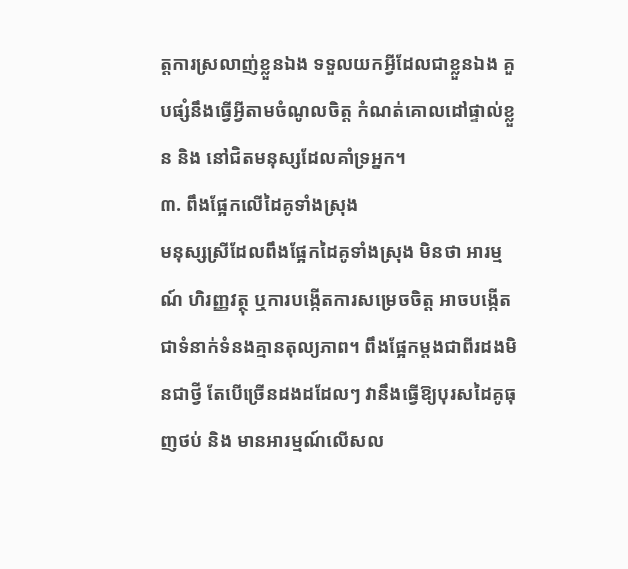ត្តការស្រលាញ់ខ្លួនឯង ទទួលយកអ្វីដែលជាខ្លួនឯង គួបផ្សំនឹងធ្វើអ្វីតាមចំណូលចិត្ត កំណត់គោលដៅផ្ទាល់ខ្លួន និង នៅជិតមនុស្សដែលគាំទ្រអ្នក។
៣. ពឹងផ្អែកលើដៃគូទាំងស្រុង
មនុស្សស្រីដែលពឹងផ្អែកដៃគូទាំងស្រុង មិនថា អារម្មណ៍ ហិរញ្ញវត្ថុ ឬការបង្កើតការសម្រេចចិត្ត អាចបង្កើតជាទំនាក់ទំនងគ្មានតុល្យភាព។ ពឹងផ្អែកម្តងជាពីរដងមិនជាថ្វី តែបើច្រើនដងដដែលៗ វានឹងធ្វើឱ្យបុរសដៃគូធុញថប់ និង មានអារម្មណ៍លើសល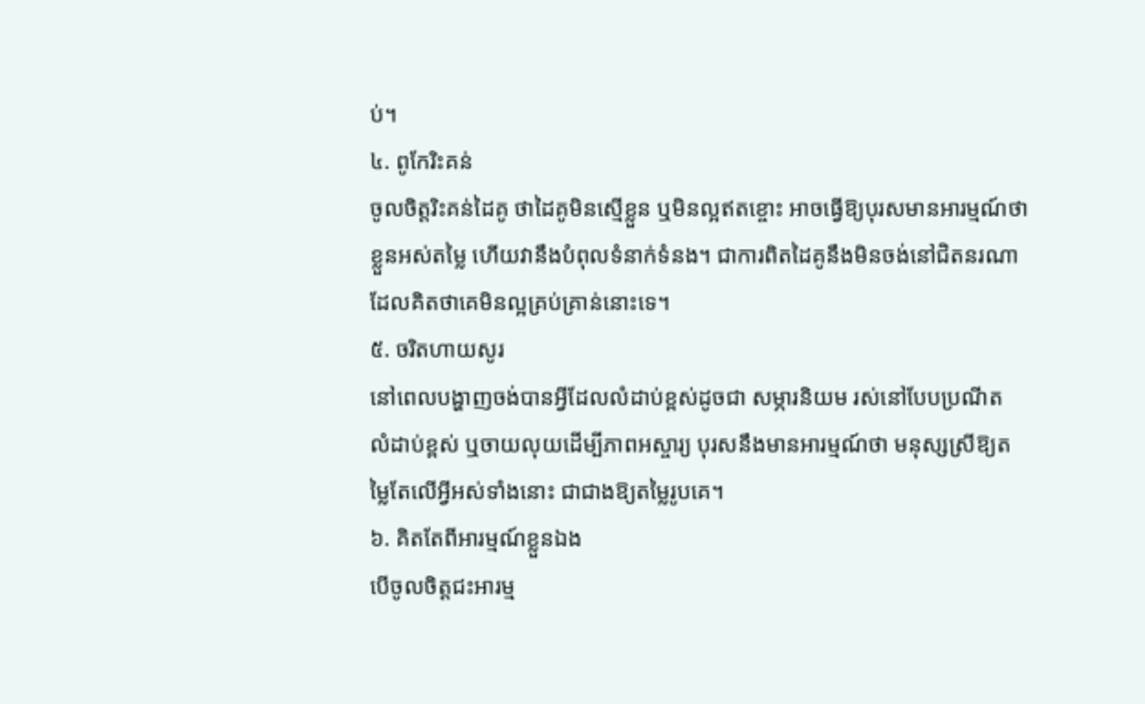ប់។
៤. ពូកែរិះគន់
ចូលចិត្តរិះគន់ដៃគូ ថាដៃគូមិនស្មើខ្លួន ឬមិនល្អឥតខ្ចោះ អាចធ្វើឱ្យបុរសមានអារម្មណ៍ថាខ្លួនអស់តម្លៃ ហើយវានឹងបំពុលទំនាក់ទំនង។ ជាការពិតដៃគូនឹងមិនចង់នៅជិតនរណា ដែលគិតថាគេមិនល្អគ្រប់គ្រាន់នោះទេ។
៥. ចរិតហាយសូរ
នៅពេលបង្ហាញចង់បានអ្វីដែលលំដាប់ខ្ពស់ដូចជា សម្ភារនិយម រស់នៅបែបប្រណីត លំដាប់ខ្ពស់ ឬចាយលុយដើម្បីភាពអស្ចារ្យ បុរសនឹងមានអារម្មណ៍ថា មនុស្សស្រីឱ្យតម្លៃតែលើអ្វីអស់ទាំងនោះ ជាជាងឱ្យតម្លៃរូបគេ។
៦. គិតតែពីអារម្មណ៍ខ្លួនឯង
បើចូលចិត្តជះអារម្ម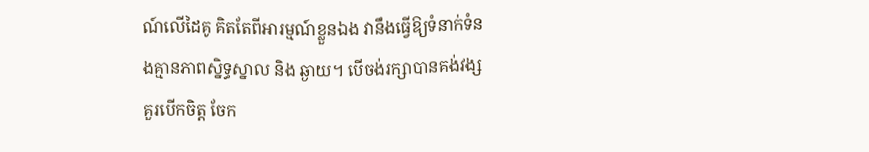ណ៍លើដៃគូ គិតតែពីអារម្មណ៍ខ្លួនឯង វានឹងធ្វើឱ្យទំនាក់ទំនងគ្មានភាពស្និទ្ធស្នាល និង ឆ្ងាយ។ បើចង់រក្សាបានគង់វង្ស គួរបើកចិត្ត ចែក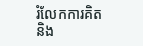រំលែកការគិត និង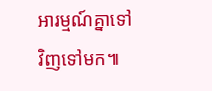អារម្មណ៍គ្នាទៅវិញទៅមក៕